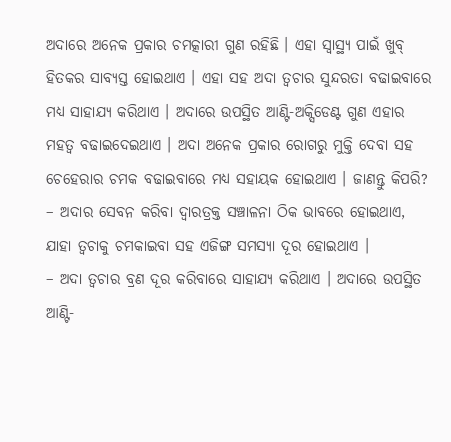ଅଦାରେ ଅନେକ ପ୍ରକାର ଚମତ୍କାରୀ ଗୁଣ ରହିଛି । ଏହା ସ୍ୱାସ୍ଥ୍ୟ ପାଇଁ ଖୁବ୍ ହିତକର ସାବ୍ୟସ୍ତ ହୋଇଥାଏ । ଏହା ସହ ଅଦା ତ୍ୱଚାର ସୁନ୍ଦରତା ବଢାଇବାରେ ମଧ୍ୟ ସାହାଯ୍ୟ କରିଥାଏ । ଅଦାରେ ଉପସ୍ଥିତ ଆଣ୍ଟି-ଅକ୍ସିଡେଣ୍ଟ ଗୁଣ ଏହାର ମହତ୍ୱ ବଢାଇଦେଇଥାଏ । ଅଦା ଅନେକ ପ୍ରକାର ରୋଗରୁ ମୁକ୍ତି ଦେବା ସହ ଚେହେରାର ଚମକ ବଢାଇବାରେ ମଧ୍ୟ ସହାୟକ ହୋଇଥାଏ । ଜାଣନ୍ତୁ କିପରି?
– ଅଦାର ସେବନ କରିବା ଦ୍ୱାରତ୍ରକ୍ତ ସଞ୍ଚାଳନା ଠିକ ଭାବରେ ହୋଇଥାଏ, ଯାହା ତ୍ୱଚାକୁ ଚମକାଇବା ସହ ଏଜିଙ୍ଗ ସମସ୍ୟା ଦୂର ହୋଇଥାଏ ।
– ଅଦା ତ୍ୱଚାର ବ୍ରଣ ଦୂର କରିବାରେ ସାହାଯ୍ୟ କରିଥାଏ । ଅଦାରେ ଉପସ୍ଥିତ ଆଣ୍ଟି-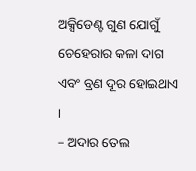ଅକ୍ସିଡେଣ୍ଟ ଗୁଣ ଯୋଗୁଁ ଚେହେରାର କଳା ଦାଗ ଏବଂ ବ୍ରଣ ଦୂର ହୋଇଥାଏ ।
– ଅଦାର ତେଲ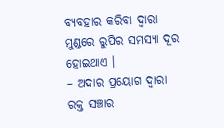ବ୍ୟବହାର କରିବା ଦ୍ୱାରା ମୁଣ୍ଡରେ ରୁପିର ସମସ୍ୟା ଦୂର ହୋଇଥାଏ ।
– ଅଦାର ପ୍ରୟୋଗ ଦ୍ୱାରା ରକ୍ତ ସଞ୍ଚାର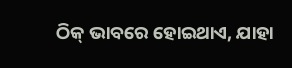ଠିକ୍ ଭାବରେ ହୋଇଥାଏ, ଯାହା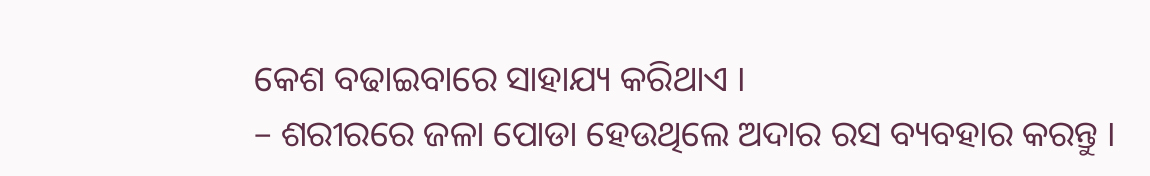କେଶ ବଢାଇବାରେ ସାହାଯ୍ୟ କରିଥାଏ ।
– ଶରୀରରେ ଜଳା ପୋଡା ହେଉଥିଲେ ଅଦାର ରସ ବ୍ୟବହାର କରନ୍ତୁ ।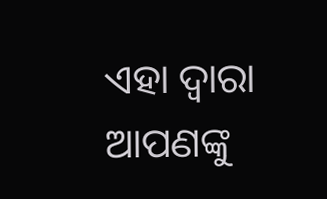ଏହା ଦ୍ୱାରା ଆପଣଙ୍କୁ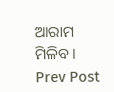ଆରାମ ମିଳିବ ।
Prev Post